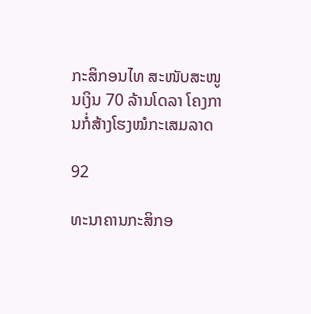ກະສິກອນໄທ ສະໜັບສະໜູນເງິນ 70 ລ້ານໂດລາ ໂຄງການກໍ່ສ້າງໂຮງໝໍກະເສມລາດ

92

ທະນາຄານກະສິກອ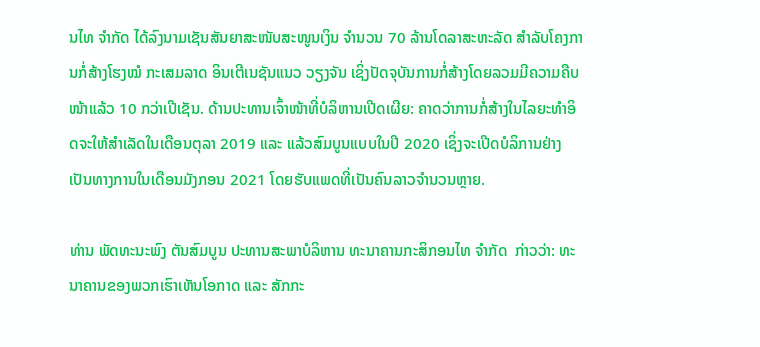ນໄທ ຈໍາກັດ ໄດ້ລົງນາມເຊັນສັນຍາສະໜັບສະໜູນເງິນ ຈໍານວນ 70 ລ້ານໂດລາສະຫະລັດ ສໍາລັບໂຄງການກໍ່ສ້າງໂຮງໝໍ ກະເສມລາດ ອິນເຕີເນຊັນແນວ ວຽງຈັນ ເຊິ່ງປັດຈຸບັນການກໍ່ສ້າງໂດຍລວມມີຄວາມຄືບໜ້າແລ້ວ 10 ກວ່າເປີເຊັນ. ດ້ານປະທານເຈົ້າໜ້າທີ່ບໍລິຫານເປີດເຜີຍ: ຄາດວ່າການກໍ່ສ້າງໃນໄລຍະທໍາອິດຈະໃຫ້ສໍາເລັດໃນເດືອນຕຸລາ 2019 ແລະ ແລ້ວສົມບູນແບບໃນປີ 2020 ເຊິ່ງຈະເປີດບໍລິການຢ່າງເປັນທາງການໃນເດືອນມັງກອນ 2021 ໂດຍຮັບແພດທີ່ເປັນຄົນລາວຈໍານວນຫຼາຍ.

ທ່ານ ພັດທະນະພົງ ຕັນສົມບູນ ປະທານສະພາບໍລິຫານ ທະນາຄານກະສິກອນໄທ ຈໍາກັດ  ກ່າວວ່າ: ທະນາຄານຂອງພວກເຮົາເຫັນໂອກາດ ແລະ ສັກກະ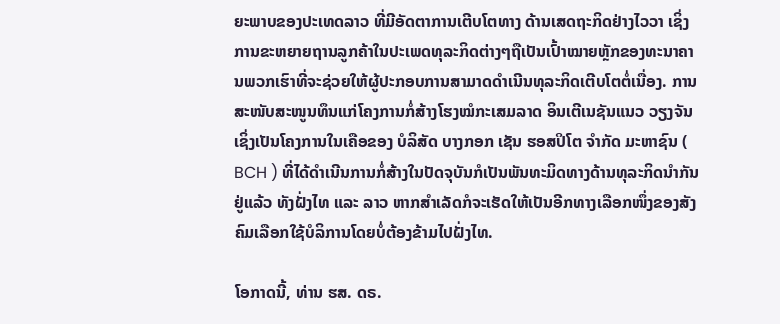ຍະພາບຂອງປະເທດລາວ ທີ່ມີອັດຕາການເຕີບໂຕທາງ ດ້ານເສດຖະກິດຢ່າງໄວວາ ເຊິ່ງການຂະຫຍາຍຖານລູກຄ້າໃນປະເພດທຸລະກິດຕ່າງໆຖືເປັນເປົ້າໝາຍຫຼັກຂອງທະນາຄານພວກເຮົາທີ່ຈະຊ່ວຍໃຫ້ຜູ້ປະກອບການສາມາດດໍາເນີນທຸລະກິດເຕີບໂຕຕໍ່ເນື່ອງ. ການສະໜັບສະໜູນທຶນແກ່ໂຄງການກໍ່ສ້າງໂຮງໝໍກະເສມລາດ ອິນເຕີເນຊັນແນວ ວຽງຈັນ ເຊິ່ງເປັນໂຄງການໃນເຄືອຂອງ ບໍລິສັດ ບາງກອກ ເຊັນ ຮອສປິໂຕ ຈໍາກັດ ມະຫາຊົນ ( BCH ) ທີ່ໄດ້ດໍາເນີນການກໍ່ສ້າງໃນປັດຈຸບັນກໍເປັນພັນທະມິດທາງດ້ານທຸລະກິດນໍາກັນຢູ່ແລ້ວ ທັງຝັ່ງໄທ ແລະ ລາວ ຫາກສໍາເລັດກໍຈະເຮັດໃຫ້ເປັນອີກທາງເລືອກໜຶ່ງຂອງສັງຄົມເລືອກໃຊ້ບໍລິການໂດຍບໍ່ຕ້ອງຂ້າມໄປຝັ່ງໄທ.

ໂອກາດນີ້, ທ່ານ ຮສ. ດຣ.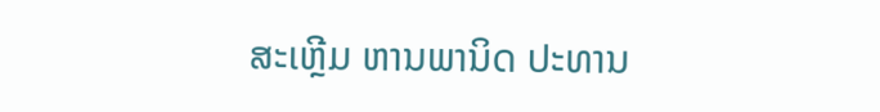ສະເຫຼີມ ຫານພານິດ ປະທານ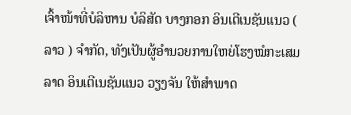ເຈົ້າໜ້າທີ່ບໍລິຫານ ບໍລິສັດ ບາງກອກ ອິນເຕີເນຊັນແນວ ( ລາວ ) ຈໍາກັດ, ທັງເປັນຜູ້ອໍານວຍການໃຫຍ່ໂຮງໝໍກະເສມລາດ ອິນເຕີເນຊັນແນວ ວຽງຈັນ ໃຫ້ສໍາພາດ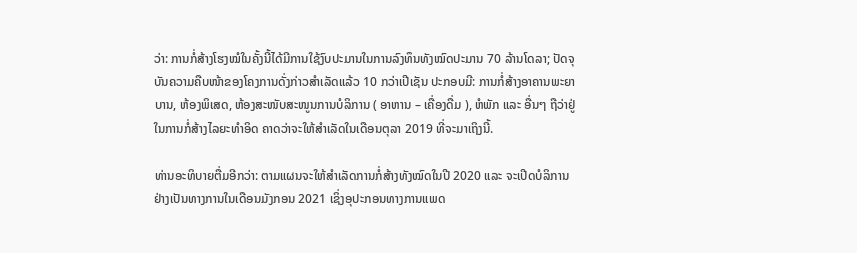ວ່າ: ການກໍ່ສ້າງໂຮງໝໍໃນຄັ້ງນີ້ໄດ້ມີການໃຊ້ງົບປະມານໃນການລົງທຶນທັງໝົດປະມານ 70 ລ້ານໂດລາ; ປັດຈຸບັນຄວາມຄືບໜ້າຂອງໂຄງການດັ່ງກ່າວສໍາເລັດແລ້ວ 10 ກວ່າເປີເຊັນ ປະກອບມີ: ການກໍ່ສ້າງອາຄານພະຍາບານ, ຫ້ອງພິເສດ, ຫ້ອງສະໜັບສະໜູນການບໍລິການ ( ອາຫານ – ເຄື່ອງດື່ມ ), ຫໍພັກ ແລະ ອື່ນໆ ຖືວ່າຢູ່ໃນການກໍ່ສ້າງໄລຍະທໍາອິດ ຄາດວ່າຈະໃຫ້ສໍາເລັດໃນເດືອນຕຸລາ 2019 ທີ່ຈະມາເຖິງນີ້.

ທ່ານອະທິບາຍຕື່ມອີກວ່າ: ຕາມແຜນຈະໃຫ້ສໍາເລັດການກໍ່ສ້າງທັງໝົດໃນປີ 2020 ແລະ ຈະເປີດບໍລິການຢ່າງເປັນທາງການໃນເດືອນມັງກອນ 2021 ເຊິ່ງອຸປະກອນທາງການແພດ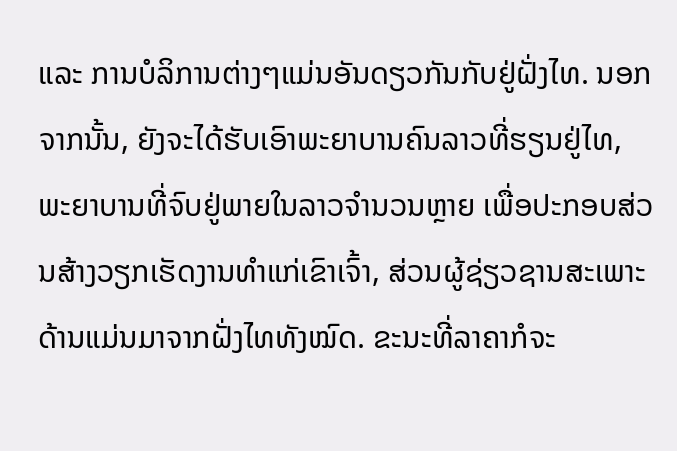ແລະ ການບໍລິການຕ່າງໆແມ່ນອັນດຽວກັນກັບຢູ່ຝັ່ງໄທ. ນອກຈາກນັ້ນ, ຍັງຈະໄດ້ຮັບເອົາພະຍາບານຄົນລາວທີ່ຮຽນຢູ່ໄທ, ພະຍາບານທີ່ຈົບຢູ່ພາຍໃນລາວຈໍານວນຫຼາຍ ເພື່ອປະກອບສ່ວນສ້າງວຽກເຮັດງານທໍາແກ່ເຂົາເຈົ້າ, ສ່ວນຜູ້ຊ່ຽວຊານສະເພາະດ້ານແມ່ນມາຈາກຝັ່ງໄທທັງໝົດ. ຂະນະທີ່ລາຄາກໍຈະ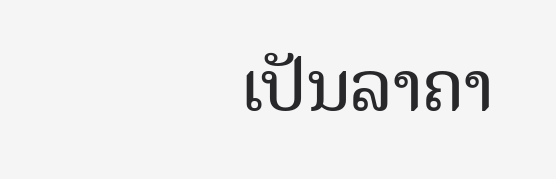ເປັນລາຄາ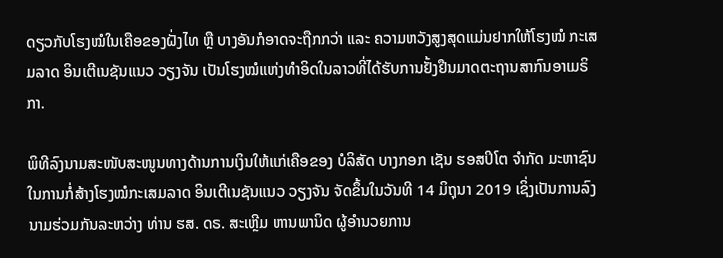ດຽວກັບໂຮງໝໍໃນເຄືອຂອງຝັ່ງໄທ ຫຼື ບາງອັນກໍອາດຈະຖືກກວ່າ ແລະ ຄວາມຫວັງສູງສຸດແມ່ນຢາກໃຫ້ໂຮງໝໍ ກະເສມລາດ ອິນເຕີເນຊັນແນວ ວຽງຈັນ ເປັນໂຮງໝໍແຫ່ງທຳອິດໃນລາວທີ່ໄດ້ຮັບການຢັ້ງຢືນມາດຕະຖານສາກົນອາເມຣິກາ.

ພິທີລົງນາມສະໜັບສະໜູນທາງດ້ານການເງິນໃຫ້ແກ່ເຄືອຂອງ ບໍລິສັດ ບາງກອກ ເຊັນ ຮອສປິໂຕ ຈໍາກັດ ມະຫາຊົນ ໃນການກໍ່ສ້າງໂຮງໝໍກະເສມລາດ ອິນເຕີເນຊັນແນວ ວຽງຈັນ ຈັດຂຶ້ນໃນວັນທີ 14 ມິຖຸນາ 2019 ເຊິ່ງເປັນການລົງນາມຮ່ວມກັນລະຫວ່າງ ທ່ານ ຮສ. ດຣ. ສະເຫຼີມ ຫານພານິດ ຜູ້ອໍານວຍການ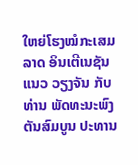ໃຫຍ່ໂຮງໝໍກະເສມລາດ ອິນເຕີເນຊັນແນວ ວຽງຈັນ ກັບ ທ່ານ ພັດທະນະພົງ ຕັນສົມບູນ ປະທານ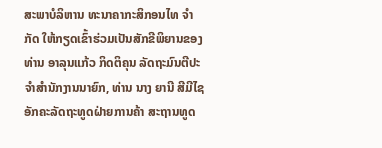ສະພາບໍລິຫານ ທະນາຄາກະສິກອນໄທ ຈໍາກັດ ໃຫ້ກຽດເຂົ້າຮ່ວມເປັນສັກຂີພິຍານຂອງ ທ່ານ ອາລຸນແກ້ວ ກິດຕິຄຸນ ລັດຖະມົນຕີປະຈໍາສຳນັກງານນາຍົກ, ທ່ານ ນາງ ຍານີ ສີມີໄຊ ອັກຄະລັດຖະທູດຝ່າຍການຄ້າ ສະຖານທູດ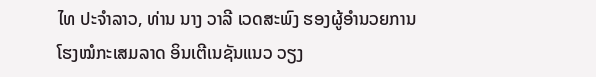ໄທ ປະຈໍາລາວ, ທ່ານ ນາງ ວາລີ ເວດສະພົງ ຮອງຜູ້ອໍານວຍການໂຮງໝໍກະເສມລາດ ອິນເຕີເນຊັນແນວ ວຽງ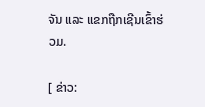ຈັນ ແລະ ແຂກຖືກເຊີນເຂົ້າຮ່ວມ.

[ ຂ່າວ: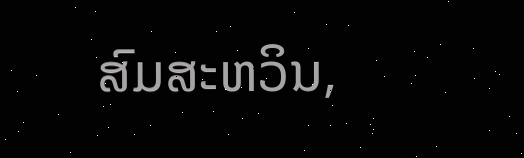ສົມສະຫວິນ,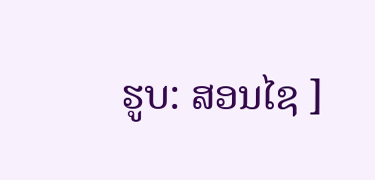ຮູບ: ສອນໄຊ ]